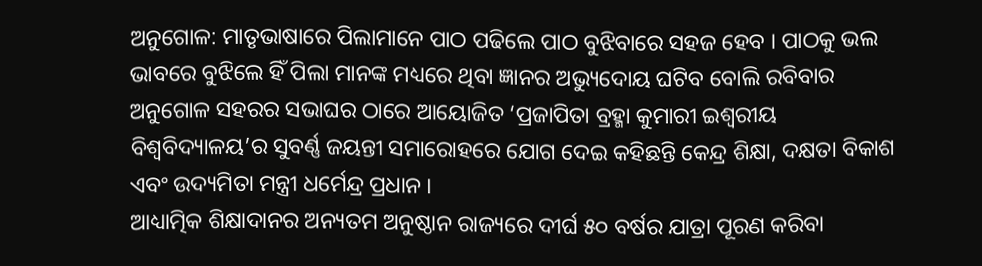ଅନୁଗୋଳ: ମାତୃଭାଷାରେ ପିଲାମାନେ ପାଠ ପଢିଲେ ପାଠ ବୁଝିବାରେ ସହଜ ହେବ । ପାଠକୁ ଭଲ ଭାବରେ ବୁଝିଲେ ହିଁ ପିଲା ମାନଙ୍କ ମଧ୍ୟରେ ଥିବା ଜ୍ଞାନର ଅଭ୍ୟୁଦୋୟ ଘଟିବ ବୋଲି ରବିବାର ଅନୁଗୋଳ ସହରର ସଭାଘର ଠାରେ ଆୟୋଜିତ ‘ପ୍ରଜାପିତା ବ୍ରହ୍ମା କୁମାରୀ ଇଶ୍ୱରୀୟ ବିଶ୍ୱବିଦ୍ୟାଳୟ’ର ସୁବର୍ଣ୍ଣ ଜୟନ୍ତୀ ସମାରୋହରେ ଯୋଗ ଦେଇ କହିଛନ୍ତି କେନ୍ଦ୍ର ଶିକ୍ଷା, ଦକ୍ଷତା ବିକାଶ ଏବଂ ଉଦ୍ୟମିତା ମନ୍ତ୍ରୀ ଧର୍ମେନ୍ଦ୍ର ପ୍ରଧାନ ।
ଆଧ୍ୟାତ୍ମିକ ଶିକ୍ଷାଦାନର ଅନ୍ୟତମ ଅନୁଷ୍ଠାନ ରାଜ୍ୟରେ ଦୀର୍ଘ ୫୦ ବର୍ଷର ଯାତ୍ରା ପୂରଣ କରିବା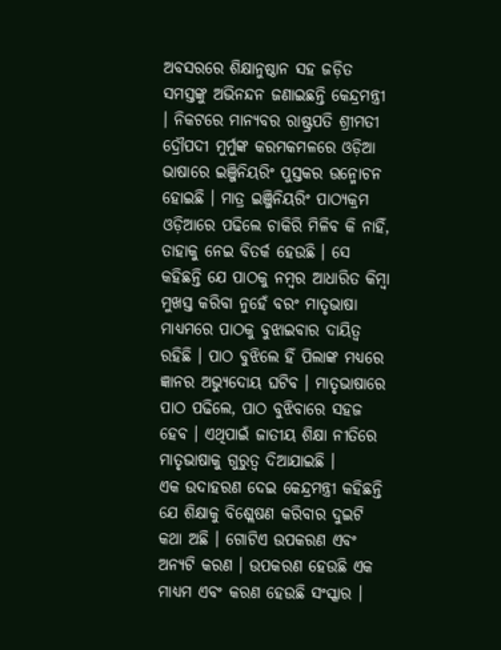ଅବସରରେ ଶିକ୍ଷାନୁଷ୍ଠାନ ସହ ଜଡ଼ିତ ସମସ୍ତଙ୍କୁ ଅଭିନନ୍ଦନ ଜଣାଇଛନ୍ତି କେନ୍ଦ୍ରମନ୍ତ୍ରୀ । ନିକଟରେ ମାନ୍ୟବର ରାଷ୍ଟ୍ରପତି ଶ୍ରୀମତୀ ଦ୍ରୌପଦୀ ମୁର୍ମୁଙ୍କ କରମକମଳରେ ଓଡ଼ିଆ ଭାଷାରେ ଇଞ୍ଜିନିୟରିଂ ପୁସ୍ତକର ଉନ୍ମୋଚନ ହୋଇଛି । ମାତ୍ର ଇଞ୍ଜିନିୟରିଂ ପାଠ୍ୟକ୍ରମ ଓଡ଼ିଆରେ ପଢିଲେ ଚାକିରି ମିଳିବ କି ନାହିଁ, ତାହାକୁ ନେଇ ବିତର୍କ ହେଉଛି । ସେ କହିଛନ୍ତି ଯେ ପାଠକୁ ନମ୍ବର ଆଧାରିତ କିମ୍ବା ମୁଖସ୍ତ କରିବା ନୁହେଁ ବରଂ ମାତୃଭାଷା ମାଧ୍ୟମରେ ପାଠକୁ ବୁଝାଇବାର ଦାୟିତ୍ୱ ରହିଛି । ପାଠ ବୁଝିଲେ ହିଁ ପିଲାଙ୍କ ମଧ୍ୟରେ ଜ୍ଞାନର ଅଭ୍ୟୁଦୋୟ ଘଟିବ । ମାତୃଭାଷାରେ ପାଠ ପଢିଲେ, ପାଠ ବୁଝିବାରେ ସହଜ ହେବ । ଏଥିପାଇଁ ଜାତୀୟ ଶିକ୍ଷା ନୀତିରେ ମାତୃଭାଷାକୁ ଗୁରୁତ୍ୱ ଦିଆଯାଇଛି ।
ଏକ ଉଦାହରଣ ଦେଇ କେନ୍ଦ୍ରମନ୍ତ୍ରୀ କହିଛନ୍ତି ଯେ ଶିକ୍ଷାକୁ ବିଶ୍ଲେଷଣ କରିବାର ଦୁଇଟି କଥା ଅଛି । ଗୋଟିଏ ଉପକରଣ ଏବଂ ଅନ୍ୟଟି କରଣ । ଉପକରଣ ହେଉଛି ଏକ ମାଧ୍ୟମ ଏବଂ କରଣ ହେଉଛି ସଂସ୍କାର ।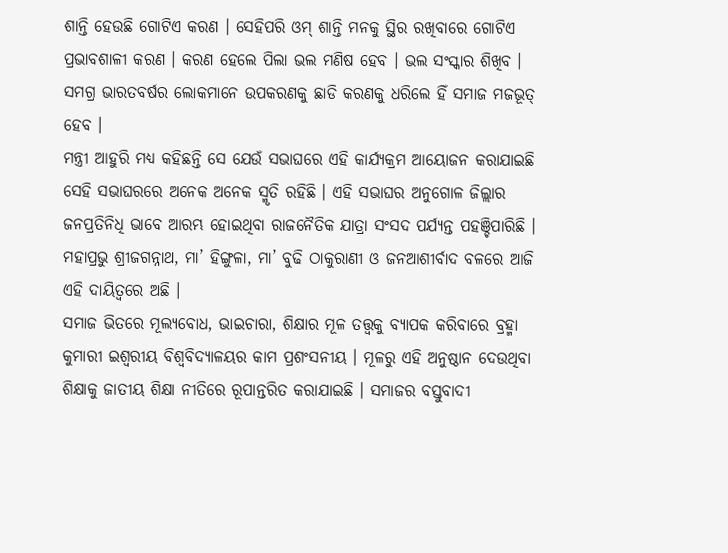ଶାନ୍ତି ହେଉଛି ଗୋଟିଏ କରଣ । ସେହିପରି ଓମ୍ ଶାନ୍ତି ମନକୁ ସ୍ଥିର ରଖିବାରେ ଗୋଟିଏ ପ୍ରଭାବଶାଳୀ କରଣ । କରଣ ହେଲେ ପିଲା ଭଲ ମଣିଷ ହେବ । ଭଲ ସଂସ୍କାର ଶିଖିବ । ସମଗ୍ର ଭାରତବର୍ଷର ଲୋକମାନେ ଉପକରଣକୁ ଛାଡି କରଣକୁ ଧରିଲେ ହିଁ ସମାଜ ମଜଭୂତ୍ ହେବ ।
ମନ୍ତ୍ରୀ ଆହୁରି ମଧ୍ୟ କହିଛନ୍ତି ସେ ଯେଉଁ ସଭାଘରେ ଏହି କାର୍ଯ୍ୟକ୍ରମ ଆୟୋଜନ କରାଯାଇଛି ସେହି ସଭାଘରରେ ଅନେକ ଅନେକ ସ୍ମୃତି ରହିଛି । ଏହି ସଭାଘର ଅନୁଗୋଳ ଜିଲ୍ଲାର ଜନପ୍ରତିନିଧି ଭାବେ ଆରମ୍ଭ ହୋଇଥିବା ରାଜନୈତିକ ଯାତ୍ରା ସଂସଦ ପର୍ଯ୍ୟନ୍ତ ପହଞ୍ଚିପାରିଛି । ମହାପ୍ରଭୁ ଶ୍ରୀଜଗନ୍ନାଥ, ମା’ ହିଙ୍ଗୁଳା, ମା’ ବୁଢି ଠାକୁରାଣୀ ଓ ଜନଆଶୀର୍ବାଦ ବଳରେ ଆଜି ଏହି ଦାୟିତ୍ୱରେ ଅଛି ।
ସମାଜ ଭିତରେ ମୂଲ୍ୟବୋଧ, ଭାଇଚାରା, ଶିକ୍ଷାର ମୂଳ ତତ୍ତ୍ୱକୁ ବ୍ୟାପକ କରିବାରେ ବ୍ରହ୍ମା କୁମାରୀ ଇଶ୍ୱରୀୟ ବିଶ୍ୱବିଦ୍ୟାଳୟର କାମ ପ୍ରଶଂସନୀୟ । ମୂଳରୁ ଏହି ଅନୁଷ୍ଠାନ ଦେଉଥିବା ଶିକ୍ଷାକୁ ଜାତୀୟ ଶିକ୍ଷା ନୀତିରେ ରୂପାନ୍ତରିତ କରାଯାଇଛି । ସମାଜର ବସ୍ତୁବାଦୀ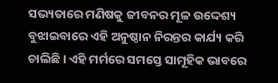ସଭ୍ୟତାରେ ମଣିଷକୁ ଜୀବନର ମୂଳ ଉଦ୍ଦେଶ୍ୟ ବୁଝାଇବାରେ ଏହି ଅନୁଷ୍ଠାନ ନିରନ୍ତର କାର୍ଯ୍ୟ କରି ଚାଲିଛି । ଏହି ମର୍ମରେ ସମସ୍ତେ ସାମୂହିକ ଭାବରେ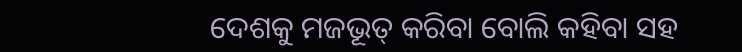ଦେଶକୁ ମଜଭୂତ୍ କରିବା ବୋଲି କହିବା ସହ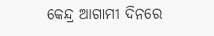କେନ୍ଦ୍ର ଆଗାମୀ ଦିନରେ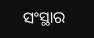ସଂସ୍ଥାର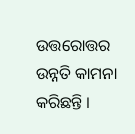ଉତ୍ତରୋତ୍ତର ଉନ୍ନତି କାମନା କରିଛନ୍ତି ।